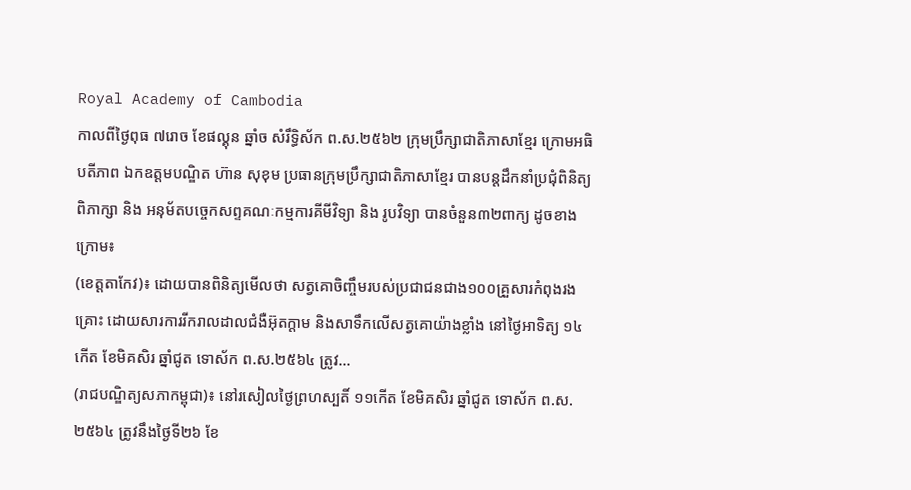Royal Academy of Cambodia
កាលពីថ្ងៃពុធ ៧រោច ខែផល្គុន ឆ្នាំច សំរឹទ្ធិស័ក ព.ស.២៥៦២ ក្រុមប្រឹក្សាជាតិភាសាខ្មែរ ក្រោមអធិបតីភាព ឯកឧត្តមបណ្ឌិត ហ៊ាន សុខុម ប្រធានក្រុមប្រឹក្សាជាតិភាសាខ្មែរ បានបន្តដឹកនាំប្រជុំពិនិត្យ ពិភាក្សា និង អនុម័តបច្ចេកសព្ទគណៈកម្មការគីមីវិទ្យា និង រូបវិទ្យា បានចំនួន៣២ពាក្យ ដូចខាងក្រោម៖
(ខេត្តតាកែវ)៖ ដោយបានពិនិត្យមើលថា សត្វគោចិញ្ចឹមរបស់ប្រជាជនជាង១០០គ្រួសារកំពុងរងគ្រោះ ដោយសារការរីករាលដាលជំងឺអ៊ុតក្តាម និងសាទឹកលើសត្វគោយ៉ាងខ្លាំង នៅថ្ងៃអាទិត្យ ១៤កើត ខែមិគសិរ ឆ្នាំជូត ទោស័ក ព.ស.២៥៦៤ ត្រូវ...
(រាជបណ្ឌិត្យសភាកម្ពុជា)៖ នៅរសៀលថ្ងៃព្រហស្បតិ៍ ១១កើត ខែមិគសិរ ឆ្នាំជូត ទោស័ក ព.ស. ២៥៦៤ ត្រូវនឹងថ្ងៃទី២៦ ខែ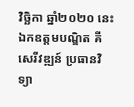វិច្ឆិកា ឆ្នាំ២០២០ នេះ ឯកឧត្ដមបណ្ឌិត គី សេរីវឌ្ឍន៍ ប្រធានវិទ្យា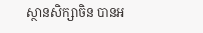ស្ថានសិក្សាចិន បានអ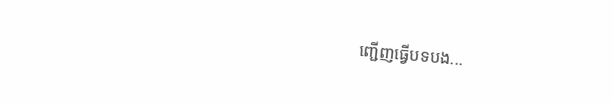ញ្ជើញធ្វើបទបង...